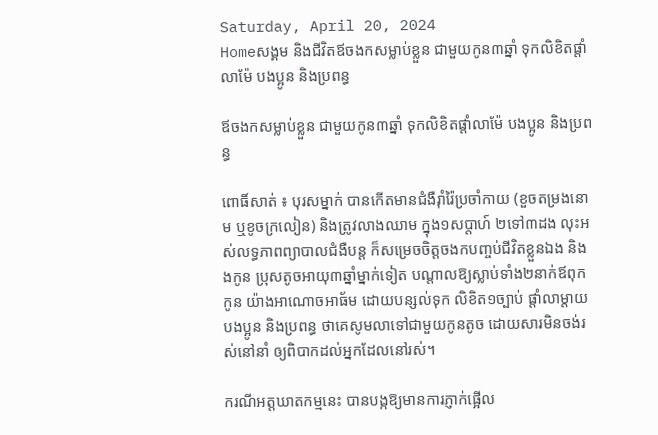Saturday, April 20, 2024
Homeសង្គម និងជីវិតឪចងកសម្លាប់ខ្លួន ជាមួយកូន៣ឆ្នាំ ទុកលិខិតផ្តាំលាម៉ែ បងប្អូន និងប្រពន្ធ

ឪចងកសម្លាប់ខ្លួន ជាមួយកូន៣ឆ្នាំ ទុកលិខិតផ្តាំលាម៉ែ បងប្អូន និងប្រពន្ធ

ពោធិ៍សាត់ ៖ បុរសម្នាក់ បានកើតមានជំងឺរ៉ាំរ៉ៃប្រចាំកាយ (ខួចតម្រងនោម ឬខូចក្រលៀន) និងត្រូវលាងឈាម ក្នុង១សប្តាហ៍ ២ទៅ៣ដង លុះអស់លទ្ធភាពព្យាបាលជំងឺបន្ត ក៏សម្រេចចិត្តចងកបញ្ចប់ជីវិតខ្លួនឯង និងងកូន ប្រុសតូចអាយុ៣ឆ្នាំម្នាក់ទៀត បណ្តាលឱ្យស្លាប់ទាំង២នាក់ឪពុកកូន យ៉ាងអាណោចអាធ័ម ដោយបន្សល់ទុក លិខិត១ច្បាប់ ផ្តាំលាម្តាយ បងប្អូន និងប្រពន្ធ ថាគេសូមលាទៅជាមួយកូនតូច ដោយសារមិនចង់រស់នៅនាំ ឲ្យពិបាកដល់អ្នកដែលនៅរស់។

ករណីអត្តឃាតកម្មនេះ បានបង្កឱ្យមានការភ្ញាក់ផ្អើល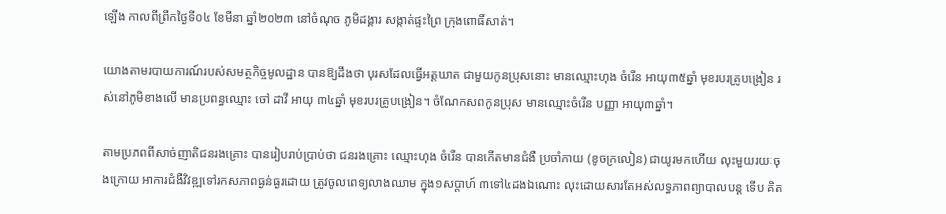ឡើង កាលពីព្រឹកថ្ងៃទី០៤ ខែមីនា ឆ្នាំ២០២៣ នៅចំណុច ភូមិដង្គារ សង្កាត់ផ្ទះព្រៃ ក្រុងពោធិ៍សាត់។

យោងតាមរបាយការណ៍របស់សមត្ថកិច្ចមូលដ្ឋាន បានឱ្យដឹងថា បុរសដែលធ្វើអត្តឃាត ជាមួយកូនប្រុសនោះ មានឈ្មោះហុង ចំរើន អាយុ៣៥ឆ្នាំ មុខរបរគ្រូបង្រៀន រស់នៅភូមិខាងលើ មានប្រពន្ធឈ្មោះ ចៅ ដាវី អាយុ ៣៤ឆ្នាំ មុខរបរគ្រូបង្រៀន។ ចំណែកសពកូនប្រុស មានឈ្មោះចំរើន បញ្ញា អាយុ៣ឆ្នាំ។

តាមប្រភពពីសាច់ញាតិជនរងគ្រោះ បានរៀបរាប់ប្រាប់ថា ជនរងគ្រោះ ឈ្មោះហុង ចំរើន បានកើតមានជំងឺ ប្រចាំកាយ (ខូចក្រលៀន) ជាយូរមកហើយ លុះមួយរយៈចុងក្រោយ អាការជំងឺវិវឌ្ឍទៅរកសភាពធ្ងន់ធ្ងរដោយ ត្រូវចូលពេទ្យលាងឈាម ក្នុង១សប្តាហ៍ ៣ទៅ៤ដងឯណោះ លុះដោយសារតែអស់លទ្ធភាពព្យាបាលបន្ត ទើប គិត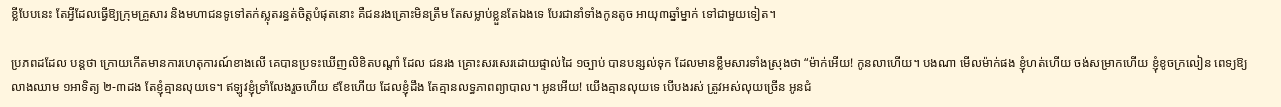ខ្លីបែបនេះ តែអ្វីដែលធ្វើឱ្យក្រុមគ្រួសារ និងមហាជនទូទៅតក់ស្លុតរន្ធត់ចិត្តបំផុតនោះ គឺជនរងគ្រោះមិនត្រឹម តែសម្លាប់ខ្លួនតែឯងទេ បែរជានាំទាំងកូនតូច អាយុ៣ឆ្នាំម្នាក់ ទៅជាមួយទៀត។

ប្រភពដដែល បន្តថា ក្រោយកើតមានការហេតុការណ៍ខាងលើ គេបានប្រទះឃើញលិខិតបណ្តាំ ដែល ជនរង គ្រោះសរសេរដោយផ្ទាល់ដៃ ១ច្បាប់ បានបន្សល់ទុក ដែលមានខ្លឹមសារទាំងស្រុងថា “ម៉ាក់អើយ! កូនលាហើយ។ បងណា មើលម៉ាក់ផង ខ្ញុំហត់ហើយ ចង់សម្រាកហើយ ខ្ញុំខូចក្រលៀន ពេទ្យឱ្យលាងឈាម ១អាទិត្យ ២-៣ដង តែខ្ញុំគ្មានលុយទេ។ ឥឡូវខ្ញុំទ្រាំលែងរួចហើយ ៩ខែហើយ ដែលខ្ញុំដឹង តែគ្មានលទ្ធភាពព្យាបាល។ អូនអើយ! យើងគ្មានលុយទេ បើបងរស់ ត្រូវអស់លុយច្រើន អូនជំ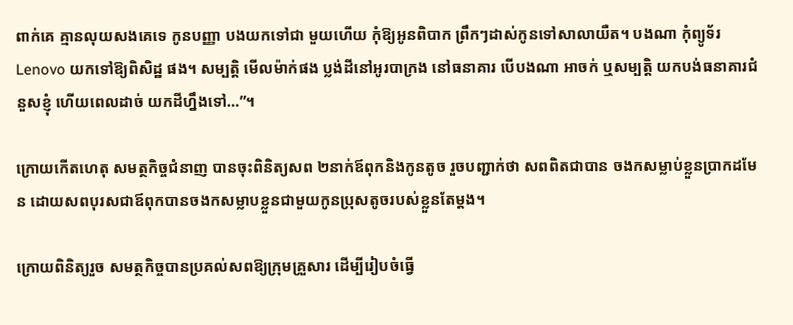ពាក់គេ គ្មានលុយសងគេទេ កូនបញ្ញា បងយកទៅជា មួយហើយ កុំឱ្យអូនពិបាក ព្រឹកៗដាស់កូនទៅសាលាយឺត។ បងណា កុំព្យូទ័រ Lenovo យកទៅឱ្យពិសិដ្ឋ ផង។ សម្បត្តិ មើលម៉ាក់ផង ប្លង់ដីនៅអូរបាក្រង នៅធនាគារ បើបងណា អាចក់ ឬសម្បត្តិ យកបង់ធនាគារជំនួសខ្ញុំ ហើយពេលដាច់ យកដីហ្នឹងទៅ…”។

ក្រោយកើតហេតុ សមត្ថកិច្ចជំនាញ បានចុះពិនិត្យសព ២នាក់ឪពុកនិងកូនតូច រួចបញ្ជាក់ថា សពពិតជាបាន ចងកសម្លាប់ខ្លួនប្រាកដមែន ដោយសពបុរសជាឪពុកបានចងកសម្លាបខ្លួនជាមួយកូនប្រុសតូចរបស់ខ្លួនតែម្តង។

ក្រោយពិនិត្យរួច សមត្ថកិច្ចបានប្រគល់សពឱ្យក្រុមគ្រួសារ ដើម្បីរៀបចំធ្វើ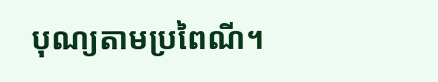បុណ្យតាមប្រពៃណី។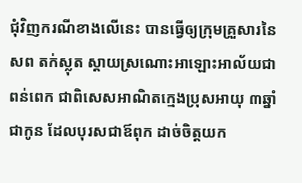ជុំវិញករណីខាងលើនេះ បានធ្វើឲ្យក្រុមគ្រួសារនៃសព តក់ស្លុត ស្តាយស្រណោះអាឡោះអាល័យជាពន់ពេក ជាពិសេសអាណិតក្មេងប្រុសអាយុ ៣ឆ្នាំ ជាកូន ដែលបុរសជាឪពុក ដាច់ចិត្តយក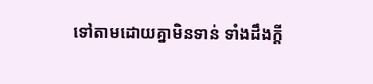ទៅតាមដោយគ្នាមិនទាន់ ទាំងដឹងក្តី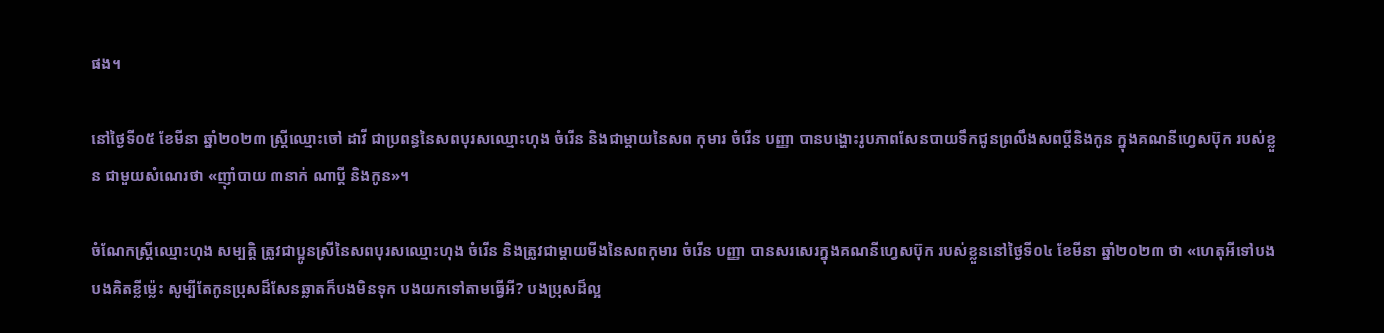ផង។

នៅថ្ងៃទី០៥ ខែមីនា ឆ្នាំ២០២៣ ស្ត្រីឈ្មោះចៅ ដាវី ជាប្រពន្ធនៃសពបុរសឈ្មោះហុង ចំរើន និងជាម្តាយនៃសព កុមារ ចំរើន បញ្ញា បានបង្ហោះរូបភាពសែនបាយទឹកជូនព្រលឹងសពប្តីនិងកូន ក្នុងគណនីហ្វេសប៊ុក របស់ខ្លួន ជាមួយសំណេរថា «ញ៉ាំបាយ ៣នាក់ ណាប្តី និងកូន»។

ចំណែកស្ត្រីឈ្មោះហុង សម្បត្តិ ត្រូវជាប្អូនស្រីនៃសពបុរសឈ្មោះហុង ចំរើន និងត្រូវជាម្តាយមីងនៃសពកុមារ ចំរើន បញ្ញា បានសរសេរក្នុងគណនីហ្វេសប៊ុក របស់ខ្លួននៅថ្ងៃទី០៤ ខែមីនា ឆ្នាំ២០២៣ ថា «ហេតុអីទៅបង បងគិតខ្លីម៉្លេះ សូម្បីតែកូនប្រុសដ៏សែនឆ្លាតក៏បងមិនទុក បងយកទៅតាមធ្វើអី? បងប្រុសដ៏ល្អ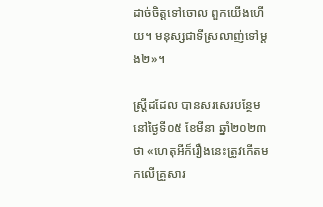ដាច់ចិត្តទៅចោល ពួកយើងហើយ។ មនុស្សជាទីស្រលាញ់ទៅម្តង២»។

ស្ត្រីដដែល បានសរសេរបន្ថែម នៅថ្ងៃទី០៥ ខែមីនា ឆ្នាំ២០២៣ ថា «ហេតុអីក៏រឿងនេះត្រូវកើតមកលើគ្រួសារ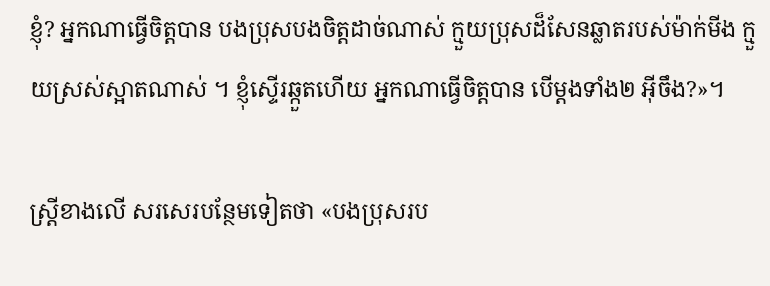ខ្ញុំ? អ្នកណាធ្វើចិត្តបាន បងប្រុសបងចិត្តដាច់ណាស់ ក្មួយប្រុសដ៏សែនឆ្លាតរបស់ម៉ាក់មីង ក្មួយស្រស់ស្អាតណាស់ ។ ខ្ញុំស្ទើរឆ្កួតហើយ អ្នកណាធ្វើចិត្តបាន បើម្តងទាំង២ អ៊ីចឹង?»។

ស្ត្រីខាងលើ សរសេរបន្ថែមទៀតថា «បងប្រុសរប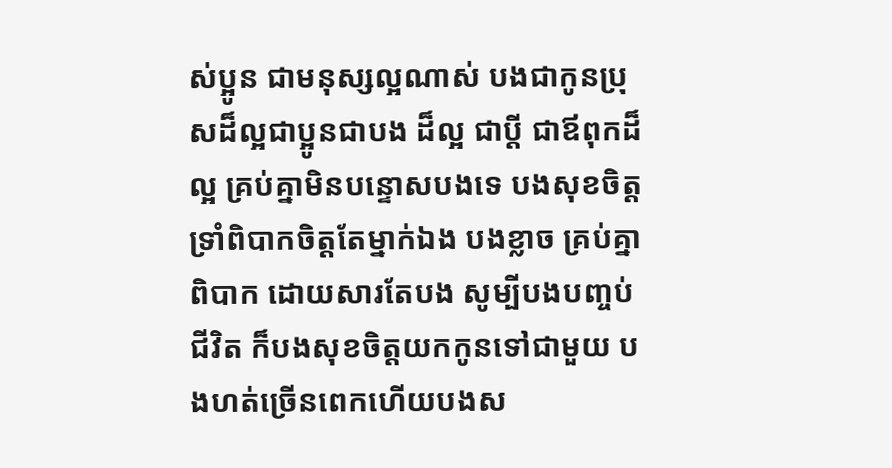ស់ប្អូន ជាមនុស្សល្អណាស់ បងជាកូនប្រុសដ៏ល្អជាប្អូនជាបង ដ៏ល្អ ជាប្តី ជាឪពុកដ៏ល្អ គ្រប់គ្នាមិនបន្ទោសបងទេ បងសុខចិត្តទ្រាំពិបាកចិត្តតែម្នាក់ឯង បងខ្លាច គ្រប់គ្នាពិបាក ដោយសារតែបង សូម្បីបងបញ្ចប់ជីវិត ក៏បងសុខចិត្តយកកូនទៅជាមួយ បងហត់ច្រើនពេកហើយបងស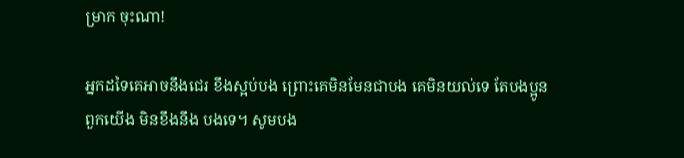ម្រាក ចុះណា!

អ្នកដទៃគេអាចនឹងជេរ ខឹងស្អប់បង ព្រោះគេមិនមែនជាបង គេមិនយល់ទេ តែបងប្អូនពួកយើង មិនខឹងនឹង បងទេ។ សូមបង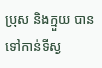ប្រុស និងក្មួយ បានទៅកាន់ទីស្ង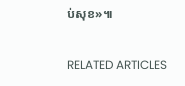ប់សុខ»៕

RELATED ARTICLES